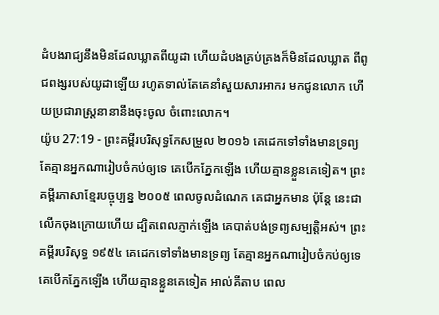ដំបងរាជ្យនឹងមិនដែលឃ្លាតពីយូដា ហើយដំបងគ្រប់គ្រងក៏មិនដែលឃ្លាត ពីពូជពង្សរបស់យូដាឡើយ រហូតទាល់តែគេនាំសួយសារអាករ មកជូនលោក ហើយប្រជារាស្រ្តនានានឹងចុះចូល ចំពោះលោក។
យ៉ូប 27:19 - ព្រះគម្ពីរបរិសុទ្ធកែសម្រួល ២០១៦ គេដេកទៅទាំងមានទ្រព្យ តែគ្មានអ្នកណារៀបចំកប់ឲ្យទេ គេបើកភ្នែកឡើង ហើយគ្មានខ្លួនគេទៀត។ ព្រះគម្ពីរភាសាខ្មែរបច្ចុប្បន្ន ២០០៥ ពេលចូលដំណេក គេជាអ្នកមាន ប៉ុន្តែ នេះជាលើកចុងក្រោយហើយ ដ្បិតពេលភ្ញាក់ឡើង គេបាត់បង់ទ្រព្យសម្បត្តិអស់។ ព្រះគម្ពីរបរិសុទ្ធ ១៩៥៤ គេដេកទៅទាំងមានទ្រព្យ តែគ្មានអ្នកណារៀបចំកប់ឲ្យទេ គេបើកភ្នែកឡើង ហើយគ្មានខ្លួនគេទៀត អាល់គីតាប ពេល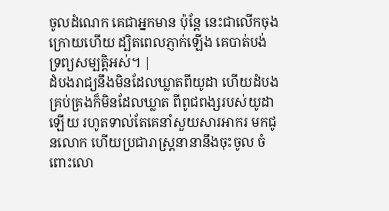ចូលដំណេក គេជាអ្នកមាន ប៉ុន្តែ នេះជាលើកចុងក្រោយហើយ ដ្បិតពេលភ្ញាក់ឡើង គេបាត់បង់ទ្រព្យសម្បត្តិអស់។ |
ដំបងរាជ្យនឹងមិនដែលឃ្លាតពីយូដា ហើយដំបងគ្រប់គ្រងក៏មិនដែលឃ្លាត ពីពូជពង្សរបស់យូដាឡើយ រហូតទាល់តែគេនាំសួយសារអាករ មកជូនលោក ហើយប្រជារាស្រ្តនានានឹងចុះចូល ចំពោះលោ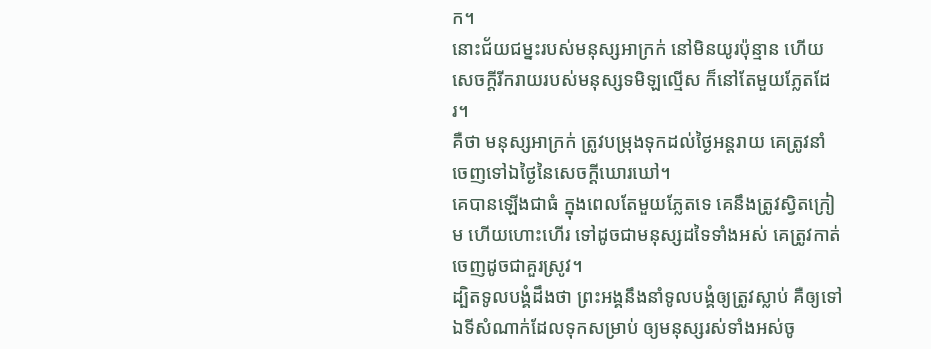ក។
នោះជ័យជម្នះរបស់មនុស្សអាក្រក់ នៅមិនយូរប៉ុន្មាន ហើយសេចក្ដីរីករាយរបស់មនុស្សទមិឡល្មើស ក៏នៅតែមួយភ្លែតដែរ។
គឺថា មនុស្សអាក្រក់ ត្រូវបម្រុងទុកដល់ថ្ងៃអន្តរាយ គេត្រូវនាំចេញទៅឯថ្ងៃនៃសេចក្ដីឃោរឃៅ។
គេបានឡើងជាធំ ក្នុងពេលតែមួយភ្លែតទេ គេនឹងត្រូវស្វិតក្រៀម ហើយហោះហើរ ទៅដូចជាមនុស្សដទៃទាំងអស់ គេត្រូវកាត់ចេញដូចជាគួរស្រូវ។
ដ្បិតទូលបង្គំដឹងថា ព្រះអង្គនឹងនាំទូលបង្គំឲ្យត្រូវស្លាប់ គឺឲ្យទៅឯទីសំណាក់ដែលទុកសម្រាប់ ឲ្យមនុស្សរស់ទាំងអស់ចូ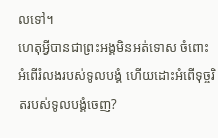លទៅ។
ហេតុអ្វីបានជាព្រះអង្គមិនអត់ទោស ចំពោះអំពើរំលងរបស់ទូលបង្គំ ហើយដោះអំពើទុច្ចរិតរបស់ទូលបង្គំចេញ?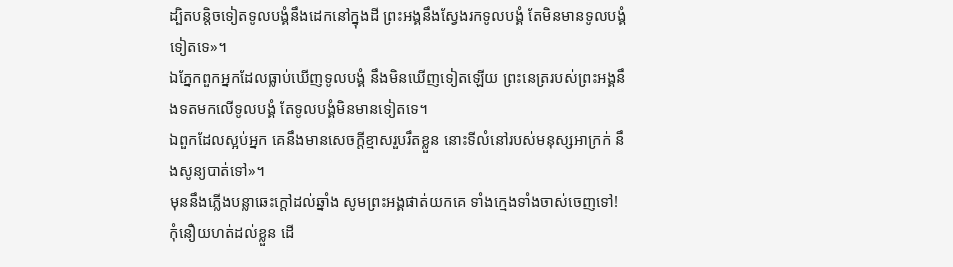ដ្បិតបន្តិចទៀតទូលបង្គំនឹងដេកនៅក្នុងដី ព្រះអង្គនឹងស្វែងរកទូលបង្គំ តែមិនមានទូលបង្គំទៀតទេ»។
ឯភ្នែកពួកអ្នកដែលធ្លាប់ឃើញទូលបង្គំ នឹងមិនឃើញទៀតឡើយ ព្រះនេត្ររបស់ព្រះអង្គនឹងទតមកលើទូលបង្គំ តែទូលបង្គំមិនមានទៀតទេ។
ឯពួកដែលស្អប់អ្នក គេនឹងមានសេចក្ដីខ្មាសរួបរឹតខ្លួន នោះទីលំនៅរបស់មនុស្សអាក្រក់ នឹងសូន្យបាត់ទៅ»។
មុននឹងភ្លើងបន្លាឆេះក្ដៅដល់ឆ្នាំង សូមព្រះអង្គផាត់យកគេ ទាំងក្មេងទាំងចាស់ចេញទៅ!
កុំនឿយហត់ដល់ខ្លួន ដើ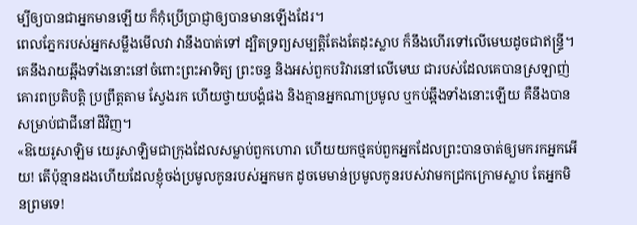ម្បីឲ្យបានជាអ្នកមានឡើយ ក៏កុំប្រើប្រាជ្ញាឲ្យបានមានឡើងដែរ។
ពេលភ្នែករបស់អ្នកសម្លឹងមើលវា វានឹងបាត់ទៅ ដ្បិតទ្រព្យសម្បត្តិតែងតែដុះស្លាប ក៏នឹងហើរទៅលើមេឃដូចជាឥន្ទ្រី។
គេនឹងរាយឆ្អឹងទាំងនោះនៅចំពោះព្រះអាទិត្យ ព្រះចន្ទ និងអស់ពួកបរិវារនៅលើមេឃ ជារបស់ដែលគេបានស្រឡាញ់ គោរពប្រតិបត្តិ ប្រព្រឹត្តតាម ស្វែងរក ហើយថ្វាយបង្គំផង និងគ្មានអ្នកណាប្រមូល ឬកប់ឆ្អឹងទាំងនោះឡើយ គឺនឹងបានសម្រាប់ជាជីនៅដីវិញ។
«ឱយេរូសាឡិម យេរូសាឡិមជាក្រុងដែលសម្លាប់ពួកហោរា ហើយយកថ្មគប់ពួកអ្នកដែលព្រះបានចាត់ឲ្យមករកអ្នកអើយ! តើប៉ុន្មានដងហើយដែលខ្ញុំចង់ប្រមូលកូនរបស់អ្នកមក ដូចមេមាន់ប្រមូលកូនរបស់វាមកជ្រកក្រោមស្លាប តែអ្នកមិនព្រមទេ!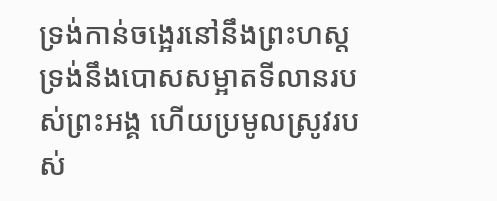ទ្រង់កាន់ចង្អេរនៅនឹងព្រះហស្ត ទ្រង់នឹងបោសសម្អាតទីលានរបស់ព្រះអង្គ ហើយប្រមូលស្រូវរបស់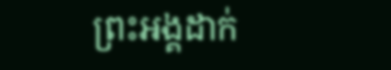ព្រះអង្គដាក់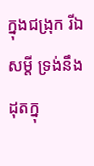ក្នុងជង្រុក រីឯសម្ដី ទ្រង់នឹងដុតក្នុ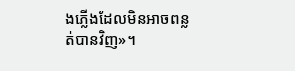ងភ្លើងដែលមិនអាចពន្លត់បានវិញ»។